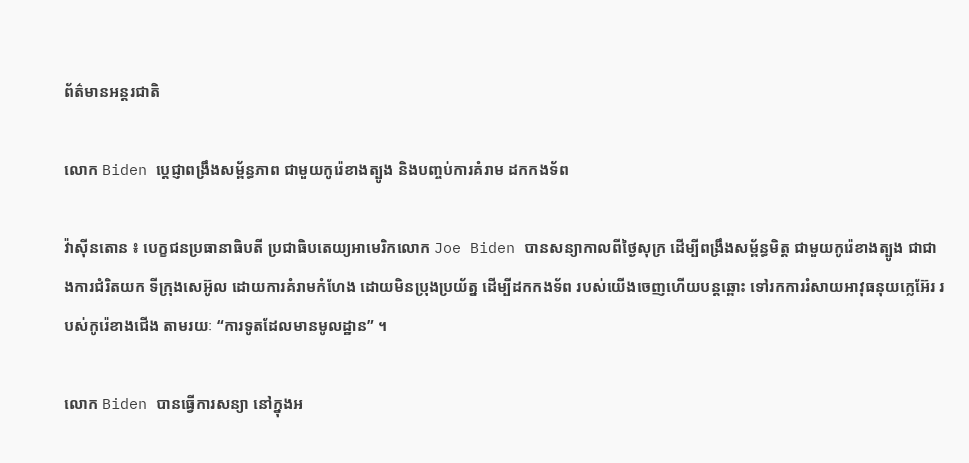ព័ត៌មានអន្តរជាតិ

លោក Biden ប្តេជ្ញាពង្រឹងសម្ព័ន្ធភាព ជាមួយកូរ៉េខាងត្បូង និងបញ្ចប់ការគំរាម ដកកងទ័ព

វ៉ាស៊ីនតោន ៖ បេក្ខជនប្រធានាធិបតី ប្រជាធិបតេយ្យអាមេរិកលោក Joe Biden បានសន្យាកាលពីថ្ងៃសុក្រ ដើម្បីពង្រឹងសម្ព័ន្ធមិត្ត ជាមួយកូរ៉េខាងត្បូង ជាជាងការជំរិតយក ទីក្រុងសេអ៊ូល ដោយការគំរាមកំហែង ដោយមិនប្រុងប្រយ័ត្ន ដើម្បីដកកងទ័ព របស់យើងចេញហើយបន្តឆ្ពោះ ទៅរកការរំសាយអាវុធនុយក្លេអ៊ែរ របស់កូរ៉េខាងជើង តាមរយៈ “ការទូតដែលមានមូលដ្ឋាន” ។

លោក Biden បានធ្វើការសន្យា នៅក្នុងអ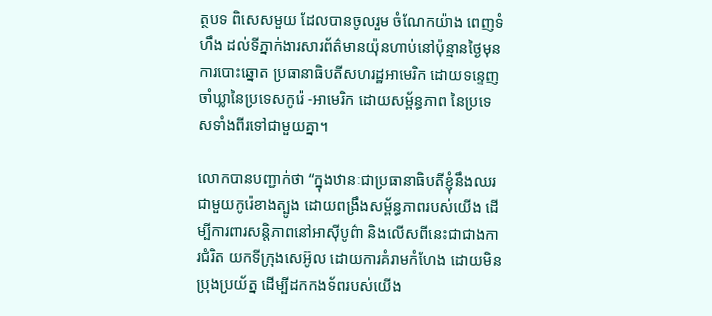ត្ថបទ ពិសេសមួយ ដែលបានចូលរួម ចំណែកយ៉ាង ពេញទំហឹង ដល់ទីភ្នាក់ងារសារព័ត៌មានយ៉ុនហាប់នៅប៉ុន្មានថ្ងៃមុនការបោះឆ្នោត ប្រធានាធិបតីសហរដ្ឋអាមេរិក ដោយទន្ទេញចាំឃ្លានៃប្រទេសកូរ៉េ -អាមេរិក ដោយសម្ព័ន្ធភាព នៃប្រទេសទាំងពីរទៅជាមួយគ្នា។

លោកបានបញ្ជាក់ថា “ក្នុងឋានៈជាប្រធានាធិបតីខ្ញុំនឹងឈរជាមួយកូរ៉េខាងត្បូង ដោយពង្រឹងសម្ព័ន្ធភាពរបស់យើង ដើម្បីការពារសន្តិភាពនៅអាស៊ីបូព៌ា និងលើសពីនេះជាជាងការជំរិត យកទីក្រុងសេអ៊ូល ដោយការគំរាមកំហែង ដោយមិនប្រុងប្រយ័ត្ន ដើម្បីដកកងទ័ពរបស់យើង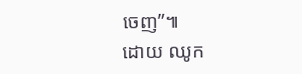ចេញ”៕
ដោយ ឈូក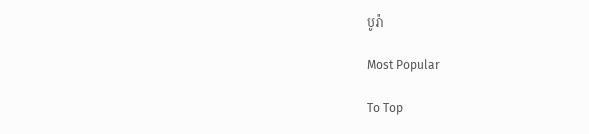បូរ៉ា

Most Popular

To Top